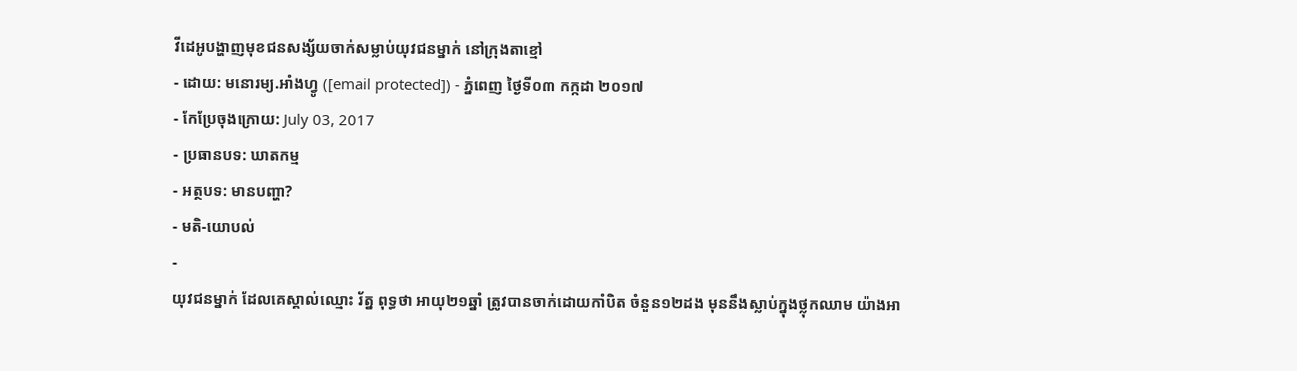វីដេអូបង្ហាញមុខជនសង្ស័យចាក់សម្លាប់យុវជនម្នាក់ នៅក្រុងតាខ្មៅ
- ដោយ: មនោរម្យ.អាំងហ្វូ ([email protected]) - ភ្នំពេញ ថ្ងៃទី០៣ កក្កដា ២០១៧
- កែប្រែចុងក្រោយ: July 03, 2017
- ប្រធានបទ: ឃាតកម្ម
- អត្ថបទ: មានបញ្ហា?
- មតិ-យោបល់
-
យុវជនម្នាក់ ដែលគេស្គាល់ឈ្មោះ រ័ត្ន ពុទ្ធថា អាយុ២១ឆ្នាំ ត្រូវបានចាក់ដោយកាំបិត ចំនួន១២ដង មុននឹងស្លាប់ក្នុងថ្លុកឈាម យ៉ាងអា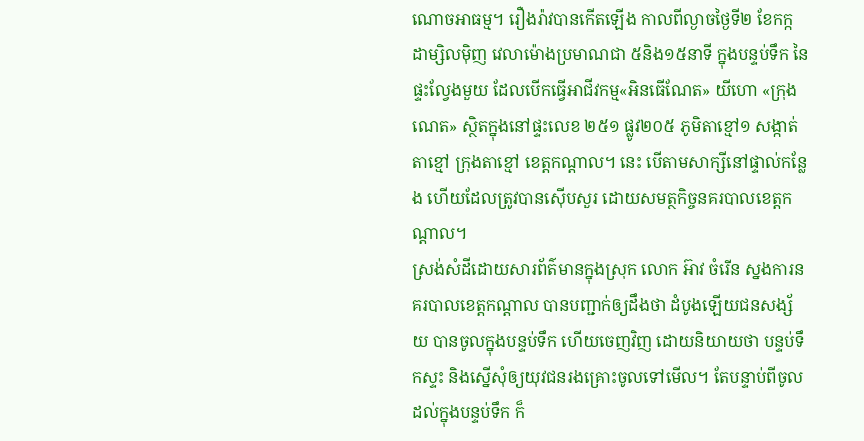ណោចអាធម្ម។ រឿងរ៉ាវបានកើតឡើង កាលពីល្ងាចថ្ងៃទី២ ខែកក្កដាម្សិលម៉ិញ វេលាម៉ោងប្រមាណជា ៥និង១៥នាទី ក្នុងបន្ទប់ទឹក នៃផ្ទះល្វែងមួយ ដែលបើកធ្វើអាជីវកម្ម«អិនធើណែត» យីហោ «ក្រុងណេត» ស្ថិតក្នុងនៅផ្ទះលេខ ២៥១ ផ្លូវ២០៥ ភូមិតាខ្មៅ១ សង្កាត់តាខ្មៅ ក្រុងតាខ្មៅ ខេត្តកណ្តាល។ នេះ បើតាមសាក្សីនៅផ្ទាល់កន្លែង ហើយដែលត្រូវបានស៊ើបសួរ ដោយសមត្ថកិច្ចនគរបាលខេត្តកណ្ដាល។
ស្រង់សំដីដោយសារព័ត៌មានក្នុងស្រុក លោក អ៊ាវ ចំរើន ស្នងការនគរបាលខេត្តកណ្តាល បានបញ្ជាក់ឲ្យដឹងថា ដំបូងឡើយជនសង្ស័យ បានចូលក្នុងបន្ទប់ទឹក ហើយចេញវិញ ដោយនិយាយថា បន្ទប់ទឹកស្ទះ និងស្នើសុំឲ្យយុវជនរងគ្រោះចូលទៅមើល។ តែបន្ទាប់ពីចូលដល់ក្នុងបន្ទប់ទឹក ក៏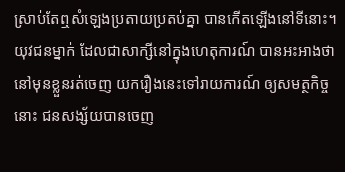ស្រាប់តែឮសំឡេងប្រតាយប្រតប់គ្នា បានកើតឡើងនៅទីនោះ។
យុវជនម្នាក់ ដែលជាសាក្សីនៅក្នុងហេតុការណ៍ បានអះអាងថា នៅមុនខ្លួនរត់ចេញ យករឿងនេះទៅរាយការណ៍ ឲ្យសមត្ថកិច្ចនោះ ជនសង្ស័យបានចេញ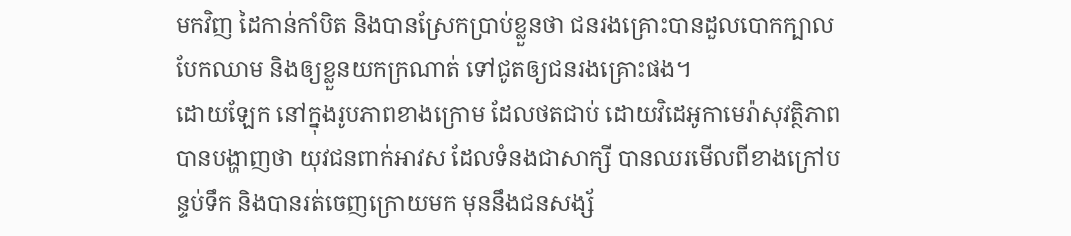មកវិញ ដៃកាន់កាំបិត និងបានស្រែកប្រាប់ខ្លួនថា ជនរងគ្រោះបានដួលបោកក្បាល បែកឈាម និងឲ្យខ្លួនយកក្រណាត់ ទៅជូតឲ្យជនរងគ្រោះផង។
ដោយឡែក នៅក្នុងរូបភាពខាងក្រោម ដែលថតជាប់ ដោយវិដេអូកាមេរ៉ាសុវត្ថិភាព បានបង្ហាញថា យុវជនពាក់អាវស ដែលទំនងជាសាក្សី បានឈរមើលពីខាងក្រៅបន្ទប់ទឹក និងបានរត់ចេញក្រោយមក មុននឹងជនសង្ស័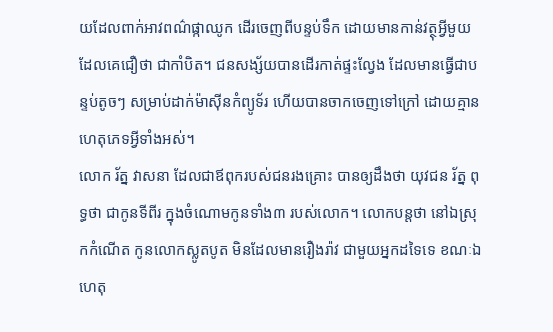យដែលពាក់អាវពណ៌ផ្កាឈូក ដើរចេញពីបន្ទប់ទឹក ដោយមានកាន់វត្ថុអ្វីមួយ ដែលគេជឿថា ជាកាំបិត។ ជនសង្ស័យបានដើរកាត់ផ្ទះល្វែង ដែលមានធ្វើជាបន្ទប់តូចៗ សម្រាប់ដាក់ម៉ាស៊ីនកំព្យូទ័រ ហើយបានចាកចេញទៅក្រៅ ដោយគ្មានហេតុភេទអ្វីទាំងអស់។
លោក រ័ត្ន វាសនា ដែលជាឪពុករបស់ជនរងគ្រោះ បានឲ្យដឹងថា យុវជន រ័ត្ន ពុទ្ធថា ជាកូនទីពីរ ក្នុងចំណោមកូនទាំង៣ របស់លោក។ លោកបន្តថា នៅឯស្រុកកំណើត កូនលោកស្លូតបូត មិនដែលមានរឿងរ៉ាវ ជាមួយអ្នកដទៃទេ ខណៈឯហេតុ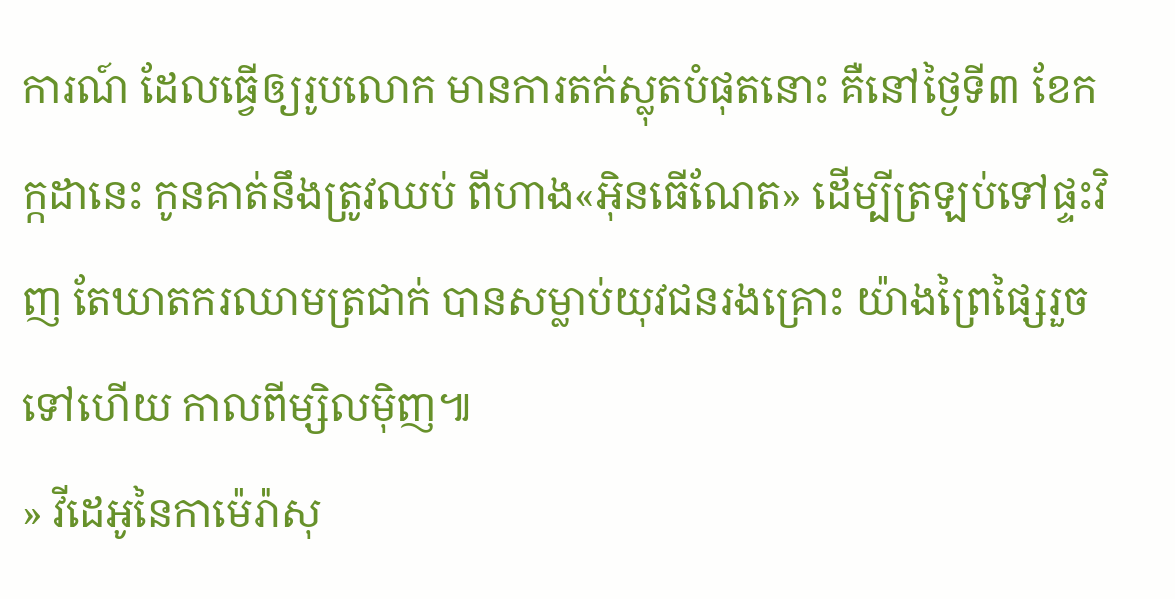ការណ៍ ដែលធ្វើឲ្យរូបលោក មានការតក់ស្លុតបំផុតនោះ គឺនៅថ្ងៃទី៣ ខែកក្កដានេះ កូនគាត់នឹងត្រូវឈប់ ពីហាង«អ៊ិនធើណែត» ដើម្បីត្រឡប់ទៅផ្ទះវិញ តែឃាតករឈាមត្រជាក់ បានសម្លាប់យុវជនរងគ្រោះ យ៉ាងព្រៃផ្សៃរួចទៅហើយ កាលពីម្សិលម៉ិញ៕
» វីដេអូនៃកាម៉េរ៉ាសុ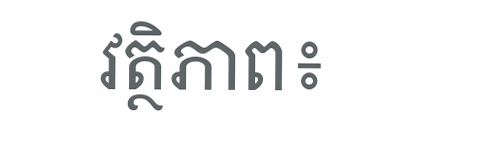វត្ថិភាព៖